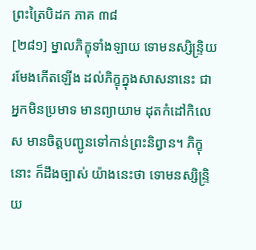ព្រះត្រៃបិដក ភាគ ៣៨
[២៨១] ម្នាលភិក្ខុទាំងឡាយ ទោមនស្សិន្ទ្រិយ រមែងកើតឡើង ដល់ភិក្ខុក្នុងសាសនានេះ ជាអ្នកមិនប្រមាទ មានព្យាយាម ដុតកំដៅកិលេស មានចិត្តបញ្ជូនទៅកាន់ព្រះនិព្វាន។ ភិក្ខុនោះ ក៏ដឹងច្បាស់ យ៉ាងនេះថា ទោមនស្សិន្ទ្រិយ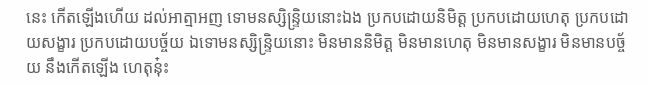នេះ កើតឡើងហើយ ដល់អាត្មាអញ ទោមនស្សិន្ទ្រិយនោះឯង ប្រកបដោយនិមិត្ត ប្រកបដោយហេតុ ប្រកបដោយសង្ខារ ប្រកបដោយបច្ច័យ ឯទោមនស្សិន្ទ្រិយនោះ មិនមាននិមិត្ត មិនមានហេតុ មិនមានសង្ខារ មិនមានបច្ច័យ នឹងកើតឡើង ហេតុនុ៎ះ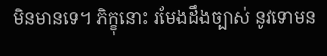មិនមានទេ។ ភិក្ខុនោះ រមែងដឹងច្បាស់ នូវទោមន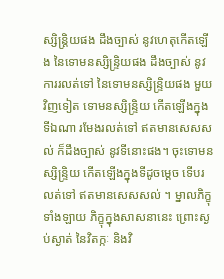ស្សិន្ត្រិយផង ដឹងច្បាស់ នូវហេតុកើតឡើង នៃទោមនស្សិន្ទ្រិយផង ដឹងច្បាស់ នូវការរលត់ទៅ នៃទោមនស្សិន្ទ្រិយផង មួយវិញទៀត ទោមនស្សិន្ទ្រិយ កើតឡើងក្នុងទីឯណា រមែងរលត់ទៅ ឥតមានសេសសល់ ក៏ដឹងច្បាស់ នូវទីនោះផង។ ចុះទោមនស្សិន្ទ្រិយ កើតឡើងក្នុងទីដូចម្តេច ទើបរលត់ទៅ ឥតមានសេសសល់ ។ ម្នាលភិក្ខុទាំងឡាយ ភិក្ខុក្នុងសាសនានេះ ព្រោះស្ងប់ស្ងាត់ នៃវិតក្កៈ និងវិ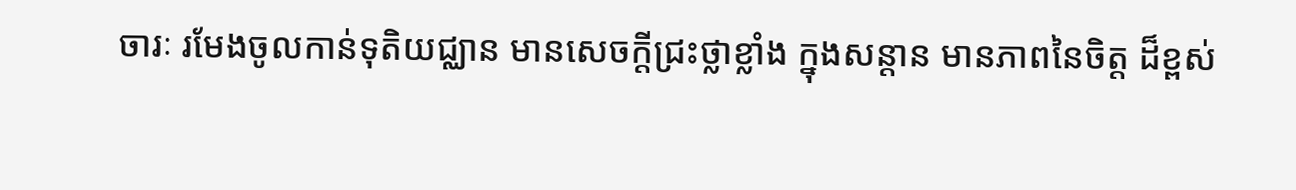ចារៈ រមែងចូលកាន់ទុតិយជ្ឈាន មានសេចក្តីជ្រះថ្លាខ្លាំង ក្នុងសន្តាន មានភាពនៃចិត្ត ដ៏ខ្ពស់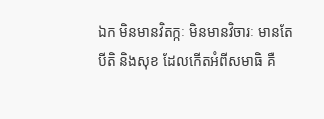ឯក មិនមានវិតក្កៈ មិនមានវិចារៈ មានតែបីតិ និងសុខ ដែលកើតអំពីសមាធិ គឺ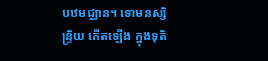បឋមជ្ឈាន។ ទោមនស្សិន្ទ្រិយ កើតឡើង ក្នុងទុតិ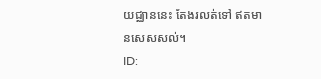យជ្ឈាននេះ តែងរលត់ទៅ ឥតមានសេសសល់។
ID: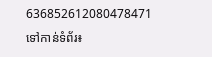636852612080478471
ទៅកាន់ទំព័រ៖